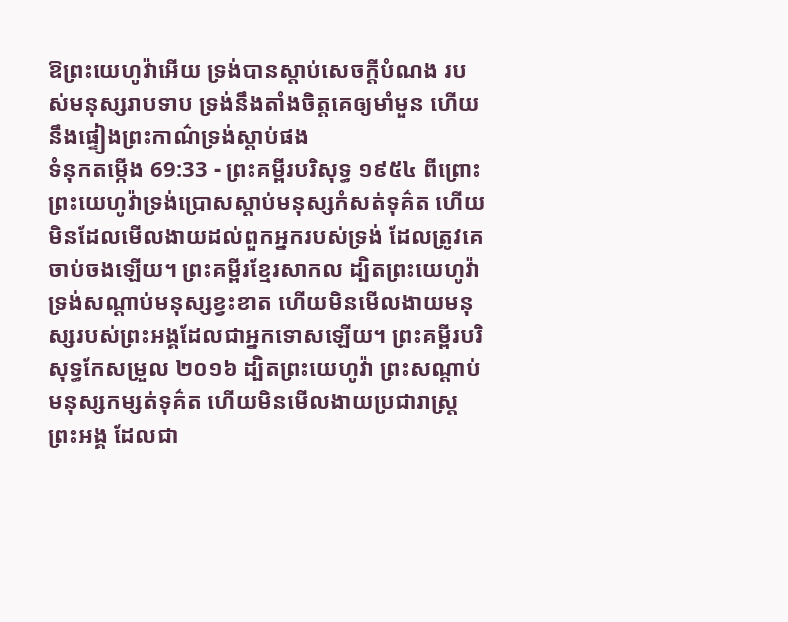ឱព្រះយេហូវ៉ាអើយ ទ្រង់បានស្តាប់សេចក្ដីបំណង របស់មនុស្សរាបទាប ទ្រង់នឹងតាំងចិត្តគេឲ្យមាំមួន ហើយនឹងផ្ទៀងព្រះកាណ៌ទ្រង់ស្តាប់ផង
ទំនុកតម្កើង 69:33 - ព្រះគម្ពីរបរិសុទ្ធ ១៩៥៤ ពីព្រោះព្រះយេហូវ៉ាទ្រង់ប្រោសស្តាប់មនុស្សកំសត់ទុគ៌ត ហើយមិនដែលមើលងាយដល់ពួកអ្នករបស់ទ្រង់ ដែលត្រូវគេចាប់ចងឡើយ។ ព្រះគម្ពីរខ្មែរសាកល ដ្បិតព្រះយេហូវ៉ាទ្រង់សណ្ដាប់មនុស្សខ្វះខាត ហើយមិនមើលងាយមនុស្សរបស់ព្រះអង្គដែលជាអ្នកទោសឡើយ។ ព្រះគម្ពីរបរិសុទ្ធកែសម្រួល ២០១៦ ដ្បិតព្រះយេហូវ៉ា ព្រះសណ្ដាប់មនុស្សកម្សត់ទុគ៌ត ហើយមិនមើលងាយប្រជារាស្ត្រព្រះអង្គ ដែលជា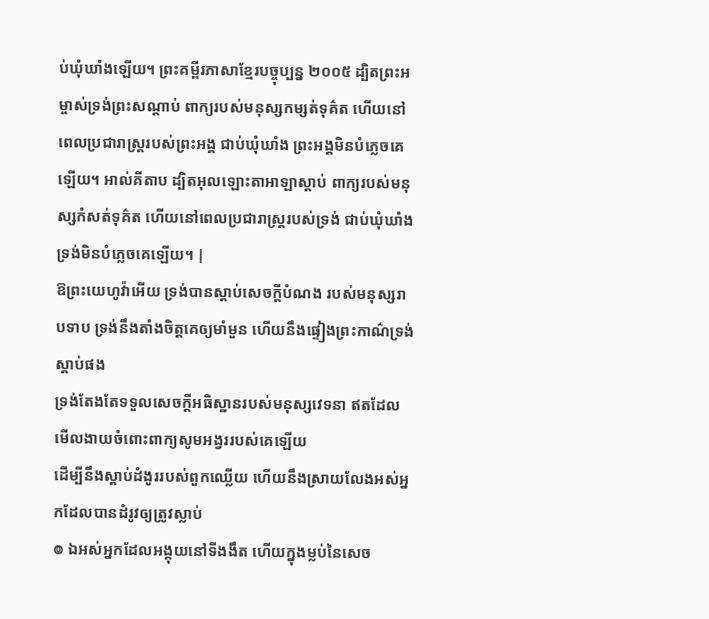ប់ឃុំឃាំងឡើយ។ ព្រះគម្ពីរភាសាខ្មែរបច្ចុប្បន្ន ២០០៥ ដ្បិតព្រះអម្ចាស់ទ្រង់ព្រះសណ្ដាប់ ពាក្យរបស់មនុស្សកម្សត់ទុគ៌ត ហើយនៅពេលប្រជារាស្ត្ររបស់ព្រះអង្គ ជាប់ឃុំឃាំង ព្រះអង្គមិនបំភ្លេចគេឡើយ។ អាល់គីតាប ដ្បិតអុលឡោះតាអាឡាស្តាប់ ពាក្យរបស់មនុស្សកំសត់ទុគ៌ត ហើយនៅពេលប្រជារាស្ត្ររបស់ទ្រង់ ជាប់ឃុំឃាំង ទ្រង់មិនបំភ្លេចគេឡើយ។ |
ឱព្រះយេហូវ៉ាអើយ ទ្រង់បានស្តាប់សេចក្ដីបំណង របស់មនុស្សរាបទាប ទ្រង់នឹងតាំងចិត្តគេឲ្យមាំមួន ហើយនឹងផ្ទៀងព្រះកាណ៌ទ្រង់ស្តាប់ផង
ទ្រង់តែងតែទទួលសេចក្ដីអធិស្ឋានរបស់មនុស្សវេទនា ឥតដែលមើលងាយចំពោះពាក្យសូមអង្វររបស់គេឡើយ
ដើម្បីនឹងស្តាប់ដំងូររបស់ពួកឈ្លើយ ហើយនឹងស្រាយលែងអស់អ្នកដែលបានដំរូវឲ្យត្រូវស្លាប់
៙ ឯអស់អ្នកដែលអង្គុយនៅទីងងឹត ហើយក្នុងម្លប់នៃសេច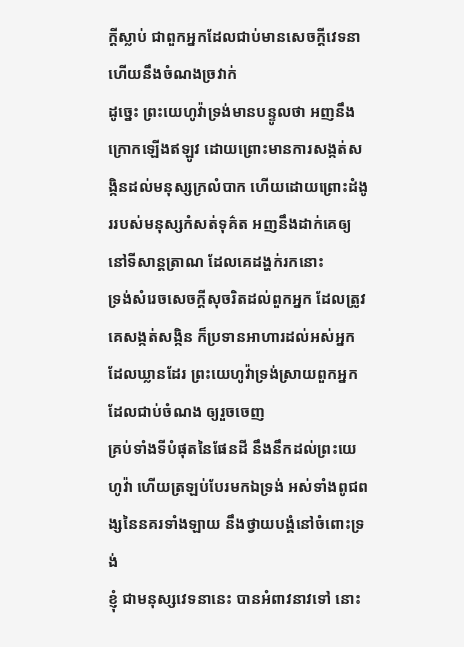ក្ដីស្លាប់ ជាពួកអ្នកដែលជាប់មានសេចក្ដីវេទនា ហើយនឹងចំណងច្រវាក់
ដូច្នេះ ព្រះយេហូវ៉ាទ្រង់មានបន្ទូលថា អញនឹងក្រោកឡើងឥឡូវ ដោយព្រោះមានការសង្កត់សង្កិនដល់មនុស្សក្រលំបាក ហើយដោយព្រោះដំងូររបស់មនុស្សកំសត់ទុគ៌ត អញនឹងដាក់គេឲ្យនៅទីសាន្តត្រាណ ដែលគេដង្ហក់រកនោះ
ទ្រង់សំរេចសេចក្ដីសុចរិតដល់ពួកអ្នក ដែលត្រូវគេសង្កត់សង្កិន ក៏ប្រទានអាហារដល់អស់អ្នកដែលឃ្លានដែរ ព្រះយេហូវ៉ាទ្រង់ស្រាយពួកអ្នក ដែលជាប់ចំណង ឲ្យរួចចេញ
គ្រប់ទាំងទីបំផុតនៃផែនដី នឹងនឹកដល់ព្រះយេហូវ៉ា ហើយត្រឡប់បែរមកឯទ្រង់ អស់ទាំងពូជពង្សនៃនគរទាំងឡាយ នឹងថ្វាយបង្គំនៅចំពោះទ្រង់
ខ្ញុំ ជាមនុស្សវេទនានេះ បានអំពាវនាវទៅ នោះ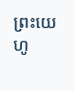ព្រះយេហូ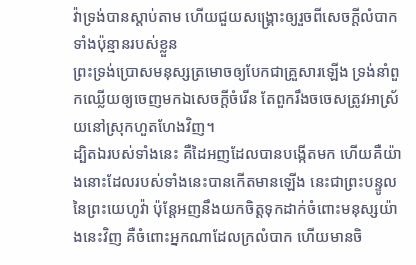វ៉ាទ្រង់បានស្តាប់តាម ហើយជួយសង្គ្រោះឲ្យរួចពីសេចក្ដីលំបាកទាំងប៉ុន្មានរបស់ខ្លួន
ព្រះទ្រង់ប្រោសមនុស្សត្រមោចឲ្យបែកជាគ្រួសារឡើង ទ្រង់នាំពួកឈ្លើយឲ្យចេញមកឯសេចក្ដីចំរើន តែពួករឹងចចេសត្រូវអាស្រ័យនៅស្រុកហួតហែងវិញ។
ដ្បិតឯរបស់ទាំងនេះ គឺដៃអញដែលបានបង្កើតមក ហើយគឺយ៉ាងនោះដែលរបស់ទាំងនេះបានកើតមានឡើង នេះជាព្រះបន្ទូលនៃព្រះយេហូវ៉ា ប៉ុន្តែអញនឹងយកចិត្តទុកដាក់ចំពោះមនុស្សយ៉ាងនេះវិញ គឺចំពោះអ្នកណាដែលក្រលំបាក ហើយមានចិ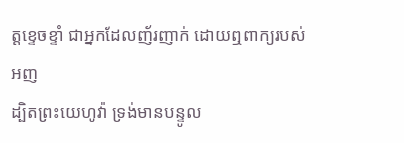ត្តខ្ទេចខ្ទាំ ជាអ្នកដែលញ័រញាក់ ដោយឮពាក្យរបស់អញ
ដ្បិតព្រះយេហូវ៉ា ទ្រង់មានបន្ទូល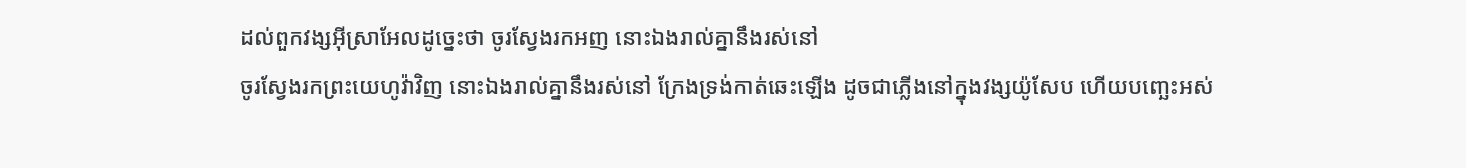ដល់ពួកវង្សអ៊ីស្រាអែលដូច្នេះថា ចូរស្វែងរកអញ នោះឯងរាល់គ្នានឹងរស់នៅ
ចូរស្វែងរកព្រះយេហូវ៉ាវិញ នោះឯងរាល់គ្នានឹងរស់នៅ ក្រែងទ្រង់កាត់ឆេះឡើង ដូចជាភ្លើងនៅក្នុងវង្សយ៉ូសែប ហើយបញ្ឆេះអស់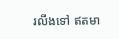រលីងទៅ ឥតមា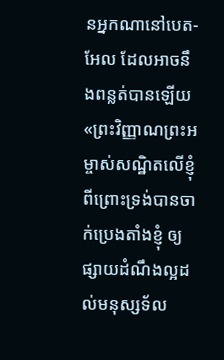នអ្នកណានៅបេត-អែល ដែលអាចនឹងពន្លត់បានឡើយ
«ព្រះវិញ្ញាណព្រះអម្ចាស់សណ្ឋិតលើខ្ញុំ ពីព្រោះទ្រង់បានចាក់ប្រេងតាំងខ្ញុំ ឲ្យផ្សាយដំណឹងល្អដល់មនុស្សទ័ល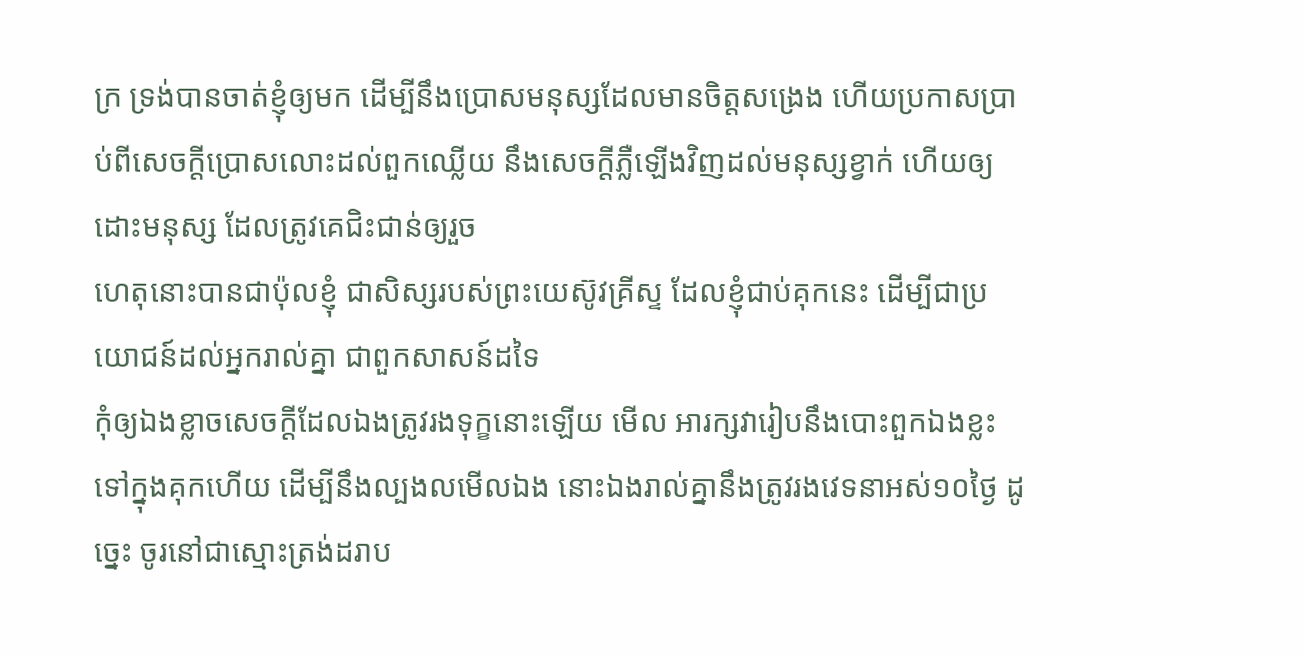ក្រ ទ្រង់បានចាត់ខ្ញុំឲ្យមក ដើម្បីនឹងប្រោសមនុស្សដែលមានចិត្តសង្រេង ហើយប្រកាសប្រាប់ពីសេចក្ដីប្រោសលោះដល់ពួកឈ្លើយ នឹងសេចក្ដីភ្លឺឡើងវិញដល់មនុស្សខ្វាក់ ហើយឲ្យដោះមនុស្ស ដែលត្រូវគេជិះជាន់ឲ្យរួច
ហេតុនោះបានជាប៉ុលខ្ញុំ ជាសិស្សរបស់ព្រះយេស៊ូវគ្រីស្ទ ដែលខ្ញុំជាប់គុកនេះ ដើម្បីជាប្រយោជន៍ដល់អ្នករាល់គ្នា ជាពួកសាសន៍ដទៃ
កុំឲ្យឯងខ្លាចសេចក្ដីដែលឯងត្រូវរងទុក្ខនោះឡើយ មើល អារក្សវារៀបនឹងបោះពួកឯងខ្លះទៅក្នុងគុកហើយ ដើម្បីនឹងល្បងលមើលឯង នោះឯងរាល់គ្នានឹងត្រូវរងវេទនាអស់១០ថ្ងៃ ដូច្នេះ ចូរនៅជាស្មោះត្រង់ដរាប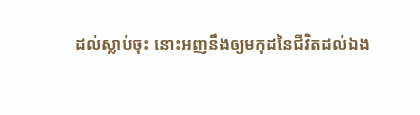ដល់ស្លាប់ចុះ នោះអញនឹងឲ្យមកុដនៃជីវិតដល់ឯង